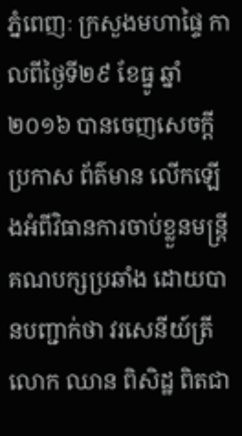ភ្នំពេញៈ ក្រសួងមហាផ្ទៃ កាលពីថ្ងៃទី២៩ ខែធ្នូ ឆ្នាំ២០១៦ បានចេញសេចក្ដីប្រកាស ព័ត៌មាន លើកឡើងអំពីវិធានការចាប់ខ្លួនមន្រ្តីគណបក្សប្រឆាំង ដោយបានបញ្ជាក់ថា វរសេនីយ៍ត្រី លោក ឈាន ពិសិដ្ឋ ពិតជា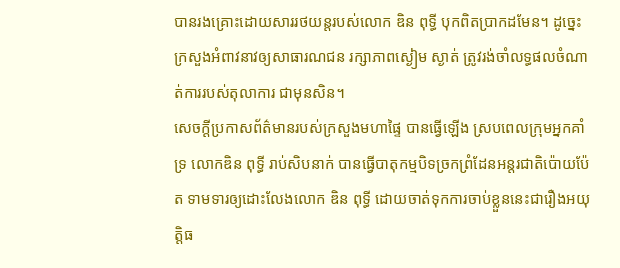បានរងគ្រោះដោយសាររថយន្ដរបស់លោក ឌិន ពុទ្ធី បុកពិតប្រាកដមែន។ ដូច្នេះក្រសួងអំពាវនាវឲ្យសាធារណជន រក្សាភាពស្ងៀម ស្ងាត់ ត្រូវរង់ចាំលទ្ធផលចំណាត់ការរបស់តុលាការ ជាមុនសិន។
សេចក្ដីប្រកាសព័ត៌មានរបស់ក្រសួងមហាផ្ទៃ បានធ្វើឡើង ស្របពេលក្រុមអ្នកគាំទ្រ លោកឌិន ពុទ្ធី រាប់សិបនាក់ បានធ្វើបាតុកម្មបិទច្រកព្រំដែនអន្ដរជាតិប៉ោយប៉ែត ទាមទារឲ្យដោះលែងលោក ឌិន ពុទ្ធី ដោយចាត់ទុកការចាប់ខ្លួននេះជារឿងអយុត្តិធ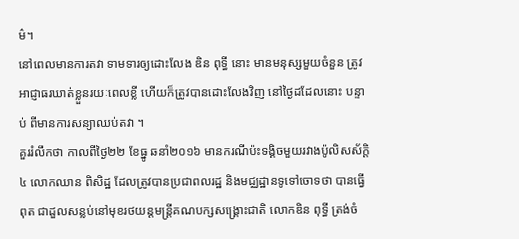ម៌។
នៅពេលមានការតវា ទាមទារឲ្យដោះលែង ឌិន ពុទ្ធី នោះ មានមនុស្សមួយចំនួន ត្រូវ អាជ្ញាធរឃាត់ខ្លួនរយៈពេលខ្លី ហើយក៏ត្រូវបានដោះលែងវិញ នៅថ្ងៃដដែលនោះ បន្ទាប់ ពីមានការសន្យាឈប់តវា ។
គួររំលឹកថា កាលពីថ្ងៃ២២ ខែធ្នូ ឆនាំ២០១៦ មានករណីប៉ះទង្គិចមួយរវាងប៉ូលិសស័ក្ដិ៤ លោកឈាន ពិសិដ្ឋ ដែលត្រូវបានប្រជាពលរដ្ឋ និងមជ្ឈដ្ឋានទូទៅចោទថា បានធ្វើពុត ជាដួលសន្លប់នៅមុខរថយន្ដមន្ដ្រីគណបក្សសង្គ្រោះជាតិ លោកឌិន ពុទ្ធី ត្រង់ចំ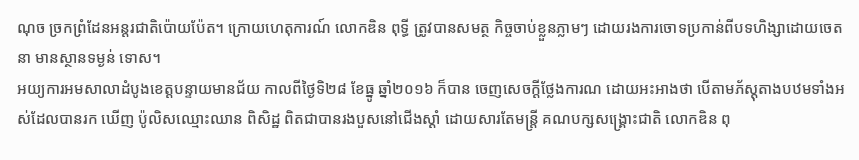ណុច ច្រកព្រំដែនអន្ដរជាតិប៉ោយប៉ែត។ ក្រោយហេតុការណ៍ លោកឌិន ពុទ្ធី ត្រូវបានសមត្ថ កិច្ចចាប់ខ្លួនភ្លាមៗ ដោយរងការចោទប្រកាន់ពីបទហិង្សាដោយចេតនា មានស្ថានទម្ងន់ ទោស។
អយ្យការអមសាលាដំបូងខេត្តបន្ទាយមានជ័យ កាលពីថ្ងៃទិ២៨ ខែធ្នូ ឆ្នាំ២០១៦ ក៏បាន ចេញសេចក្ដីថ្លែងការណ ដោយអះអាងថា បើតាមភ័ស្តុតាងបឋមទាំងអស់ដែលបានរក ឃើញ ប៉ូលិសឈ្មោះឈាន ពិសិដ្ឋ ពិតជាបានរងបួសនៅជើងស្ដាំ ដោយសារតែមន្ត្រី គណបក្សសង្គ្រោះជាតិ លោកឌិន ពុ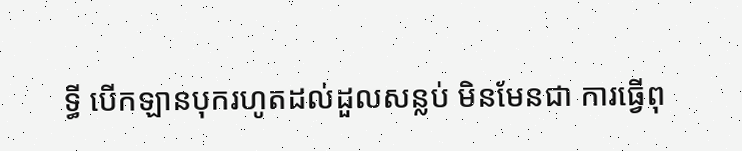ទ្ធី បើកឡានបុករហូតដល់ដួលសន្លប់ មិនមែនជា ការធ្វើពុ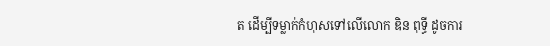ត ដើម្បីទម្លាក់កំហុសទៅលើលោក ឌិន ពុទ្ធី ដូចការ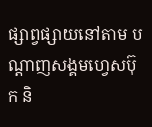ផ្សាព្វផ្សាយនៅតាម បណ្ដាញសង្គមហ្វេសប៊ុក និ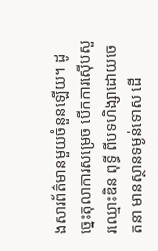ងសារព័ត៌មានមួយចំនួនឡើយ។ ដូច្នេះតុលាការសម្រេច បើកការស៊ើបសួរឈ្មោះឌិន ពុទ្ធី ពីបទហិង្សាដោយចេតនា មានស្ថានទម្ងន់ទោស ដើ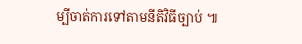ម្បីចាត់ការទៅតាមនីតិវិធីច្បាប់ ៕